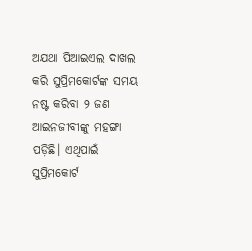ଅଯଥା ପିଆଇଏଲ ଦାଖଲ କରି ସୁପ୍ରିମକୋର୍ଟଙ୍କ ସମୟ ନଷ୍ଟ କରିବା ୨ ଜଣ ଆଇନଜୀବୀଙ୍କୁ ମହଙ୍ଗା ପଡ଼ିଛି। ଏଥିପାଇଁ ସୁପ୍ରିମକୋର୍ଟ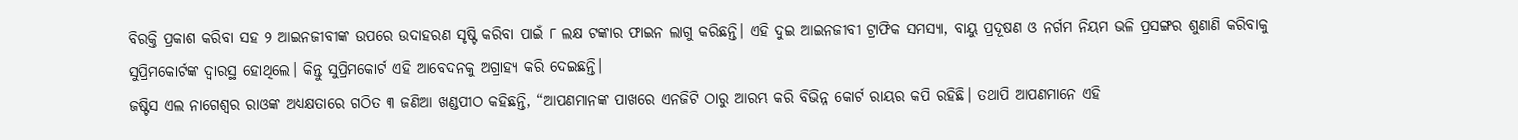ବିରକ୍ତି ପ୍ରକାଶ କରିବା ସହ ୨ ଆଇନଜୀବୀଙ୍କ ଉପରେ ଉଦାହରଣ ସୃଷ୍ଟି କରିବା ପାଇଁ ୮ ଲକ୍ଷ ଟଙ୍କାର ଫାଇନ ଲାଗୁ କରିଛନ୍ତି। ଏହି ଦୁଇ ଆଇନଜୀବୀ ଟ୍ରାଫିକ ସମସ୍ୟା, ବାୟୁ ପ୍ରଦୂଷଣ ଓ ନର୍ଗମ ନିୟମ ଭଳି ପ୍ରସଙ୍ଗର ଶୁଣାଣି କରିବାକୁ ସୁପ୍ରିମକୋର୍ଟଙ୍କ ଦ୍ୱାରସ୍ଥ ହୋଥିଲେ। କିନ୍ତୁ ସୁପ୍ରିମକୋର୍ଟ ଏହି ଆବେଦନକୁ ଅଗ୍ରାହ୍ୟ କରି ଦେଇଛନ୍ତି।
ଜଷ୍ଟିସ ଏଲ ନାଗେଶ୍ୱର ରାଓଙ୍କ ଅଧ୍ୟକ୍ଷତାରେ ଗଠିତ ୩ ଜଣିଆ ଖଣ୍ଡପୀଠ କହିଛନ୍ତି, “ଆପଣମାନଙ୍କ ପାଖରେ ଏନଜିଟି ଠାରୁ ଆରମ୍ଭ କରି ବିଭିନ୍ନ କୋର୍ଟ ରାୟର କପି ରହିଛି। ତଥାପି ଆପଣମାନେ ଏହି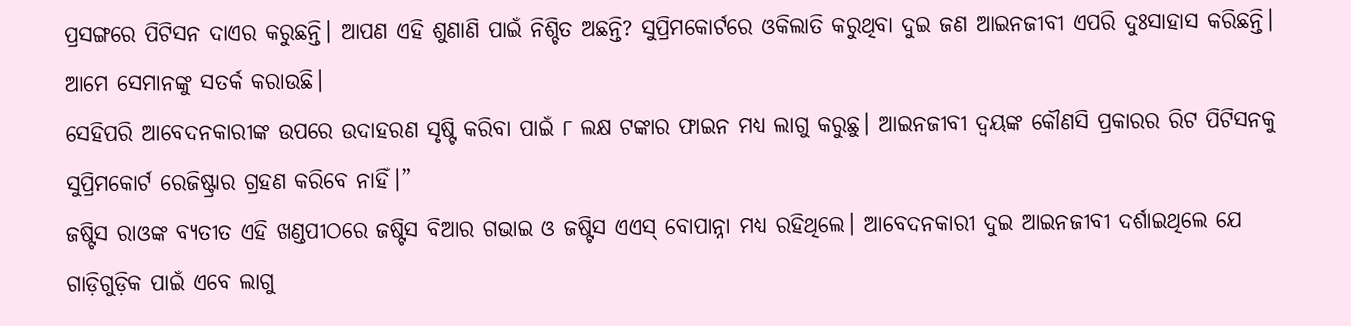ପ୍ରସଙ୍ଗରେ ପିଟିସନ ଦାଏର କରୁଛନ୍ତି। ଆପଣ ଏହି ଶୁଣାଣି ପାଇଁ ନିଶ୍ଚିତ ଅଛନ୍ତି? ସୁପ୍ରିମକୋର୍ଟରେ ଓକିଲାତି କରୁଥିବା ଦୁଇ ଜଣ ଆଇନଜୀବୀ ଏପରି ଦୁଃସାହାସ କରିଛନ୍ତି। ଆମେ ସେମାନଙ୍କୁ ସତର୍କ କରାଉଛି।
ସେହିପରି ଆବେଦନକାରୀଙ୍କ ଉପରେ ଉଦାହରଣ ସୃଷ୍ଟି କରିବା ପାଇଁ ୮ ଲକ୍ଷ ଟଙ୍କାର ଫାଇନ ମଧ୍ୟ ଲାଗୁ କରୁଛୁ। ଆଇନଜୀବୀ ଦ୍ୱୟଙ୍କ କୌଣସି ପ୍ରକାରର ରିଟ ପିଟିସନକୁ ସୁପ୍ରିମକୋର୍ଟ ରେଜିଷ୍ଟ୍ରାର ଗ୍ରହଣ କରିବେ ନାହିଁ।”
ଜଷ୍ଟିସ ରାଓଙ୍କ ବ୍ୟତୀତ ଏହି ଖଣ୍ଡପୀଠରେ ଜଷ୍ଟିସ ବିଆର ଗଭାଇ ଓ ଜଷ୍ଟିସ ଏଏସ୍ ବୋପାନ୍ନା ମଧ୍ୟ ରହିଥିଲେ। ଆବେଦନକାରୀ ଦୁଇ ଆଇନଜୀବୀ ଦର୍ଶାଇଥିଲେ ଯେ ଗାଡ଼ିଗୁଡ଼ିକ ପାଇଁ ଏବେ ଲାଗୁ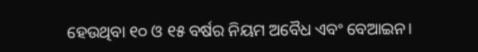ହେଉଥିବା ୧୦ ଓ ୧୫ ବର୍ଷର ନିୟମ ଅବୈଧ ଏବଂ ବେଆଇନ।